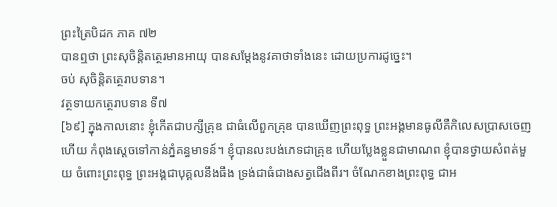ព្រះត្រៃបិដក ភាគ ៧២
បានឮថា ព្រះសុចិន្តិតត្ថេរមានអាយុ បានសម្តែងនូវគាថាទាំងនេះ ដោយប្រការដូច្នេះ។
ចប់ សុចិន្តិតត្ថេរាបទាន។
វត្ថទាយកត្ថេរាបទាន ទី៧
[៦៩] ក្នុងកាលនោះ ខ្ញុំកើតជាបក្សីគ្រុឌ ជាធំលើពួកគ្រុឌ បានឃើញព្រះពុទ្ធ ព្រះអង្គមានធូលីគឺកិលេសប្រាសចេញហើយ កំពុងស្តេចទៅកាន់ភ្នំគន្ធមាទន៍។ ខ្ញុំបានលះបង់ភេទជាគ្រុឌ ហើយប្លែងខ្លួនជាមាណព ខ្ញុំបានថ្វាយសំពត់មួយ ចំពោះព្រះពុទ្ធ ព្រះអង្គជាបុគ្គលនឹងធឹង ទ្រង់ជាធំជាងសត្វជើងពីរ។ ចំណែកខាងព្រះពុទ្ធ ជាអ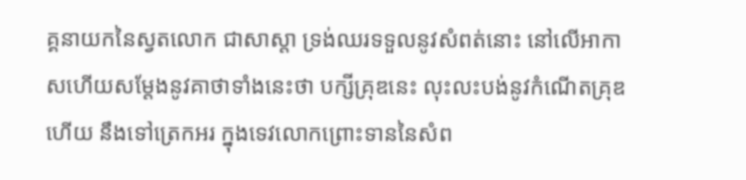គ្គនាយកនៃស្វតលោក ជាសាស្តា ទ្រង់ឈរទទួលនូវសំពត់នោះ នៅលើអាកាសហើយសម្តែងនូវគាថាទាំងនេះថា បក្សីគ្រុឌនេះ លុះលះបង់នូវកំណើតគ្រុឌហើយ នឹងទៅត្រេកអរ ក្នុងទេវលោកព្រោះទាននៃសំព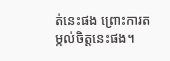ត់នេះផង ព្រោះការតម្កល់ចិត្តនេះផង។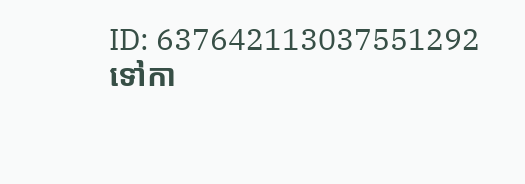ID: 637642113037551292
ទៅកា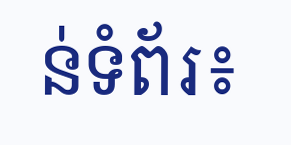ន់ទំព័រ៖